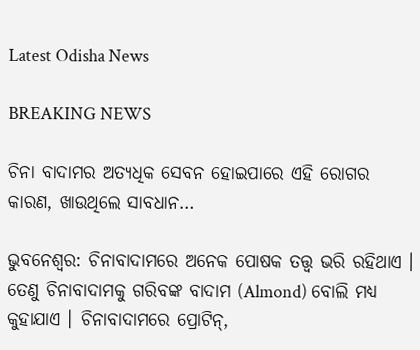Latest Odisha News

BREAKING NEWS

ଚିନା ବାଦାମର ଅତ୍ୟଧିକ ସେବନ ହୋଇପାରେ ଏହି ରୋଗର କାରଣ, ଖାଉଥିଲେ ସାବଧାନ…

ଭୁବନେଶ୍ଵର: ଚିନାବାଦାମରେ ଅନେକ ପୋଷକ ତତ୍ତ୍ୱ ଭରି ରହିଥାଏ । ତେଣୁ ଚିନାବାଦାମକୁ ଗରିବଙ୍କ ବାଦାମ (Almond) ବୋଲି ମଧ୍ୟ କୁହାଯାଏ । ଚିନାବାଦାମରେ ପ୍ରୋଟିନ୍,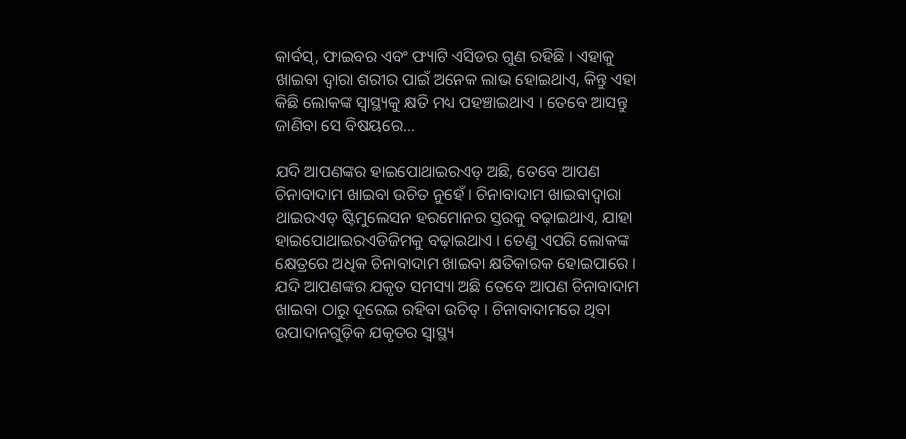କାର୍ବସ୍, ଫାଇବର ଏବଂ ଫ୍ୟାଟି ଏସିଡର ଗୁଣ ରହିଛି । ଏହାକୁ ଖାଇବା ଦ୍ୱାରା ଶରୀର ପାଇଁ ଅନେକ ଲାଭ ହୋଇଥାଏ, କିନ୍ତୁ ଏହା କିଛି ଲୋକଙ୍କ ସ୍ୱାସ୍ଥ୍ୟକୁ କ୍ଷତି ମଧ୍ୟ ପହଞ୍ଚାଇଥାଏ । ତେବେ ଆସନ୍ତୁ ଜାଣିବା ସେ ବିଷୟରେ…

ଯଦି ଆପଣଙ୍କର ହାଇପୋଥାଇରଏଡ୍ ଅଛି, ତେବେ ଆପଣ ଚିନାବାଦାମ ଖାଇବା ଉଚିତ ନୁହେଁ । ଚିନାବାଦାମ ଖାଇବାଦ୍ଵାରା ଥାଇରଏଡ୍ ଷ୍ଟିମୁଲେସନ ହରମୋନର ସ୍ତରକୁ ବଢ଼ାଇଥାଏ, ଯାହା ହାଇପୋଥାଇରଏଡିଜିମକୁ ବଢ଼ାଇଥାଏ । ତେଣୁ ଏପରି ଲୋକଙ୍କ କ୍ଷେତ୍ରରେ ଅଧିକ ଚିନାବାଦାମ ଖାଇବା କ୍ଷତିକାରକ ହୋଇପାରେ । ଯଦି ଆପଣଙ୍କର ଯକୃତ ସମସ୍ୟା ଅଛି ତେବେ ଆପଣ ଚିନାବାଦାମ ଖାଇବା ଠାରୁ ଦୂରେଇ ରହିବା ଉଚିତ୍ । ଚିନାବାଦାମରେ ଥିବା ଉପାଦାନଗୁଡ଼ିକ ଯକୃତର ସ୍ୱାସ୍ଥ୍ୟ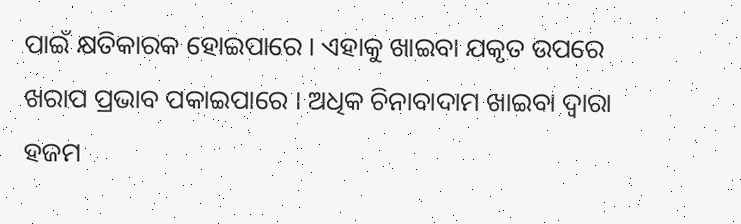ପାଇଁ କ୍ଷତିକାରକ ହୋଇପାରେ । ଏହାକୁ ଖାଇବା ଯକୃତ ଉପରେ ଖରାପ ପ୍ରଭାବ ପକାଇପାରେ । ଅଧିକ ଚିନାବାଦାମ ଖାଇବା ଦ୍ୱାରା ହଜମ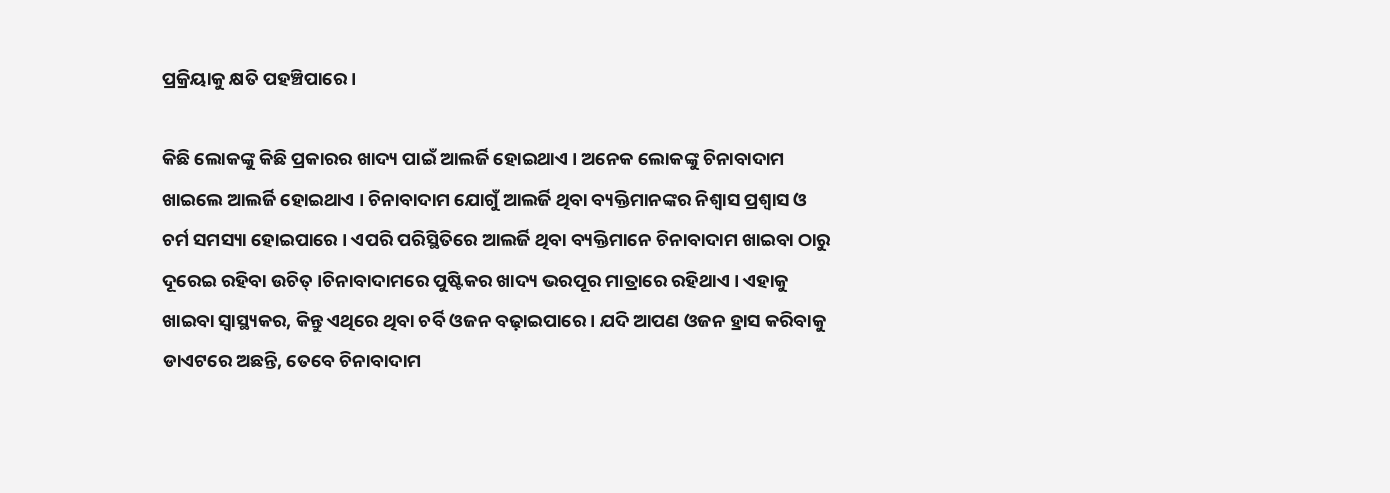ପ୍ରକ୍ରିୟାକୁ କ୍ଷତି ପହଞ୍ଚିପାରେ ।

କିଛି ଲୋକଙ୍କୁ କିଛି ପ୍ରକାରର ଖାଦ୍ୟ ପାଇଁ ଆଲର୍ଜି ହୋଇଥାଏ । ଅନେକ ଲୋକଙ୍କୁ ଚିନାବାଦାମ ଖାଇଲେ ଆଲର୍ଜି ହୋଇଥାଏ । ଚିନାବାଦାମ ଯୋଗୁଁ ଆଲର୍ଜି ଥିବା ବ୍ୟକ୍ତିମାନଙ୍କର ନିଶ୍ୱାସ ପ୍ରଶ୍ୱାସ ଓ ଚର୍ମ ସମସ୍ୟା ହୋଇପାରେ । ଏପରି ପରିସ୍ଥିତିରେ ଆଲର୍ଜି ଥିବା ବ୍ୟକ୍ତିମାନେ ଚିନାବାଦାମ ଖାଇବା ଠାରୁ ଦୂରେଇ ରହିବା ଉଚିତ୍ ।ଚିନାବାଦାମରେ ପୁଷ୍ଟିକର ଖାଦ୍ୟ ଭରପୂର ମାତ୍ରାରେ ରହିଥାଏ । ଏହାକୁ ଖାଇବା ସ୍ୱାସ୍ଥ୍ୟକର, କିନ୍ତୁ ଏଥିରେ ଥିବା ଚର୍ବି ଓଜନ ବଢ଼ାଇପାରେ । ଯଦି ଆପଣ ଓଜନ ହ୍ରାସ କରିବାକୁ ଡାଏଟରେ ଅଛନ୍ତି, ତେବେ ଚିନାବାଦାମ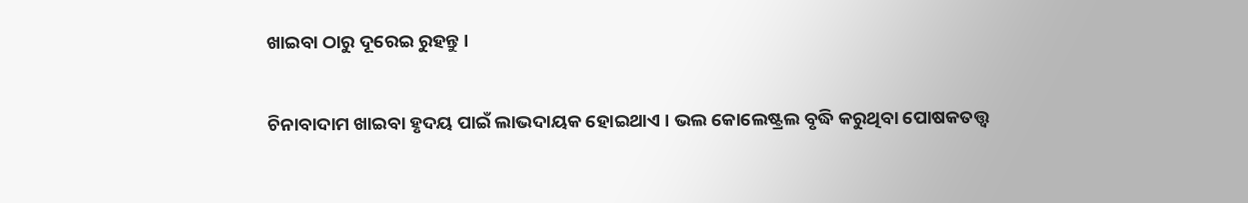ଖାଇବା ଠାରୁ ଦୂରେଇ ରୁହନ୍ତୁ ।

ଚିନାବାଦାମ ଖାଇବା ହୃଦୟ ପାଇଁ ଲାଭଦାୟକ ହୋଇଥାଏ । ଭଲ କୋଲେଷ୍ଟ୍ରଲ ବୃଦ୍ଧି କରୁଥିବା ପୋଷକତତ୍ତ୍ୱ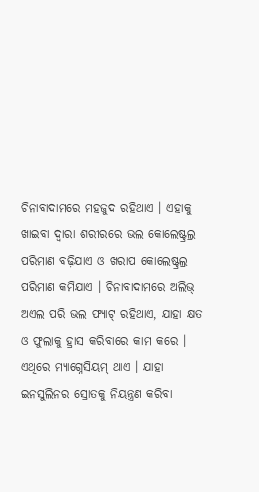ଚିନାବାଦାମରେ ମହଜୁଦ ରହିଥାଏ । ଏହାକୁ ଖାଇବା ଦ୍ୱାରା ଶରୀରରେ ଭଲ କୋଲେଷ୍ଟ୍ରଲ୍ର ପରିମାଣ ବଢ଼ିଯାଏ ଓ ଖରାପ କୋଲେଷ୍ଟ୍ରଲ୍ର ପରିମାଣ କମିଯାଏ । ଚିନାବାଦାମରେ ଅଲିଭ୍ ଅଏଲ ପରି ଭଲ ଫ୍ୟାଟ୍ ରହିଥାଏ, ଯାହା କ୍ଷତ ଓ ଫୁଲାକୁ ହ୍ରାସ କରିବାରେ କାମ କରେ । ଏଥିରେ ମ୍ୟାଗ୍ନେସିୟମ୍ ଥାଏ । ଯାହା ଇନସୁଲିନର ସ୍ରୋତକୁ ନିୟନ୍ତ୍ରଣ କରିବା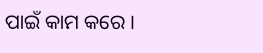ପାଇଁ କାମ କରେ ।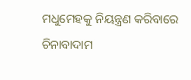ମଧୁମେହକୁ ନିୟନ୍ତ୍ରଣ କରିବାରେ ଚିନାବାଦାମ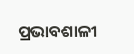ପ୍ରଭାବଶାଳୀ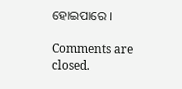ହୋଇପାରେ ।

Comments are closed.